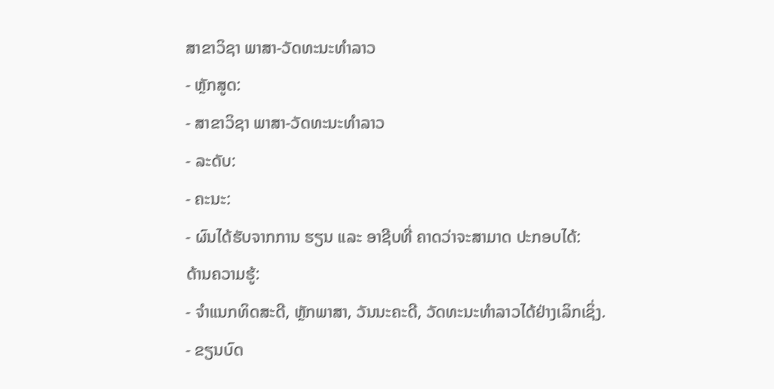ສາຂາວິຊາ ພາສາ-ວັດທະນະທໍາລາວ
- ຫຼັກສູດ:
- ສາຂາວິຊາ ພາສາ-ວັດທະນະທໍາລາວ
- ລະດັບ:
- ຄະນະ:
- ຜົນໄດ້ຮັບຈາກການ ຮຽນ ແລະ ອາຊີບທີ່ ຄາດວ່າຈະສາມາດ ປະກອບໄດ້:
ດ້ານຄວາມຮູ້:
- ຈໍາແນກທິດສະດີ, ຫຼັກພາສາ, ວັນນະຄະດີ, ວັດທະນະທໍາລາວໄດ້ຢ່າງເລິກເຊິ່ງ.
- ຂຽນບົດ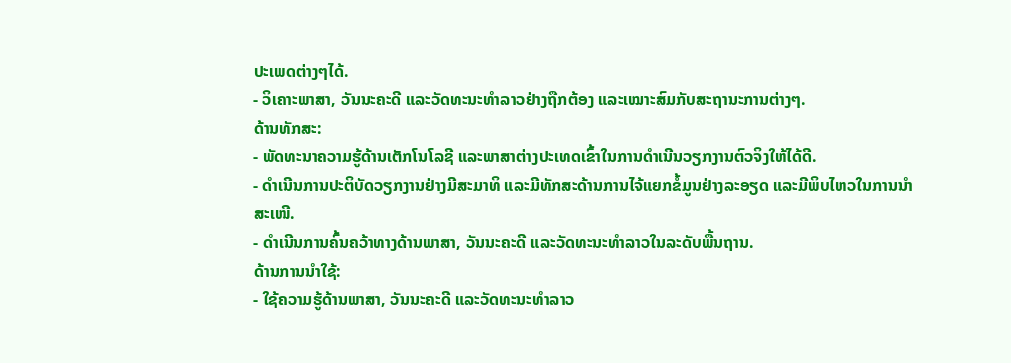ປະເພດຕ່າງໆໄດ້.
- ວິເຄາະພາສາ, ວັນນະຄະດີ ແລະວັດທະນະທໍາລາວຢ່າງຖືກຕ້ອງ ແລະເໝາະສົມກັບສະຖານະການຕ່າງໆ.
ດ້ານທັກສະ:
- ພັດທະນາຄວາມຮູ້ດ້ານເຕັກໂນໂລຊີ ແລະພາສາຕ່າງປະເທດເຂົ້າໃນການດໍາເນີນວຽກງານຕົວຈິງໃຫ້ໄດ້ດີ.
- ດໍາເນີນການປະຕິບັດວຽກງານຢ່າງມີສະມາທິ ແລະມີທັກສະດ້ານການໄຈ້ແຍກຂໍ້ມູນຢ່າງລະອຽດ ແລະມີພິບໄຫວໃນການນໍາສະເໜີ.
- ດໍາເນີນການຄົ້ນຄວ້າທາງດ້ານພາສາ, ວັນນະຄະດີ ແລະວັດທະນະທໍາລາວໃນລະດັບພື້ນຖານ.
ດ້ານການນໍາໃຊ້:
- ໃຊ້ຄວາມຮູ້ດ້ານພາສາ, ວັນນະຄະດີ ແລະວັດທະນະທໍາລາວ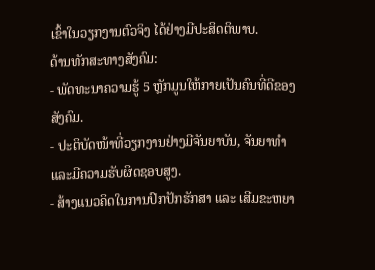ເຂົ້າໃນວຽກງານຕົວຈິງ ໄດ້ຢ່າງມີປະສິດຕິພາບ.
ດ້ານທັກສະທາງສັງຄົມ:
- ພັດທະນາຄວາມຮູ້ 5 ຫຼັກມູນໃຫ້ກາຍເປັນຄົນທີ່ດີຂອງສັງຄົມ.
- ປະຕິບັດໜ້າທີ່ວຽກງານຢ່າງມີຈັນຍາບັນ, ຈັນຍາທໍາ ແລະມີຄວາມຮັບຜິດຊອບສູງ.
- ສ້າງແນວຄິດໃນການປົກປັກຮັກສາ ແລະ ເສີມຂະຫຍາ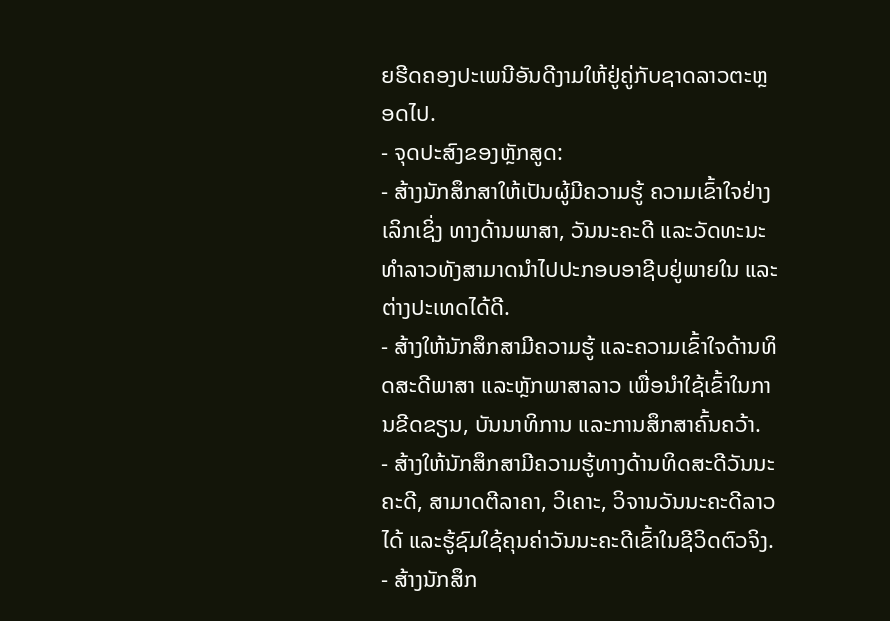ຍຮີດຄອງປະເພນີອັນດີງາມໃຫ້ຢູ່ຄູ່ກັບຊາດລາວຕະຫຼອດໄປ.
- ຈຸດປະສົງຂອງຫຼັກສູດ:
- ສ້າງນັກສຶກສາໃຫ້ເປັນຜູ້ມີຄວາມຮູ້ ຄວາມເຂົ້າໃຈຢ່າງເລິກເຊິ່ງ ທາງດ້ານພາສາ, ວັນນະຄະດີ ແລະວັດທະນະທໍາລາວທັງສາມາດນຳໄປປະກອບອາຊີບຢູ່ພາຍໃນ ແລະຕ່າງປະເທດໄດ້ດີ.
- ສ້າງໃຫ້ນັກສຶກສາມີຄວາມຮູ້ ແລະຄວາມເຂົ້າໃຈດ້ານທິດສະດີພາສາ ແລະຫຼັກພາສາລາວ ເພື່ອນໍາໃຊ້ເຂົ້າໃນການຂີດຂຽນ, ບັນນາທິການ ແລະການສຶກສາຄົ້ນຄວ້າ.
- ສ້າງໃຫ້ນັກສຶກສາມີຄວາມຮູ້ທາງດ້ານທິດສະດີວັນນະຄະດີ, ສາມາດຕີລາຄາ, ວິເຄາະ, ວິຈານວັນນະຄະດີລາວໄດ້ ແລະຮູ້ຊົມໃຊ້ຄຸນຄ່າວັນນະຄະດີເຂົ້າໃນຊີວິດຕົວຈິງ.
- ສ້າງນັກສຶກ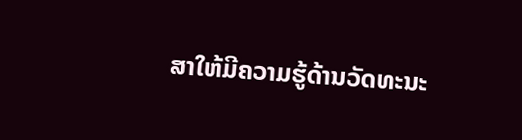ສາໃຫ້ມີຄວາມຮູ້ດ້ານວັດທະນະ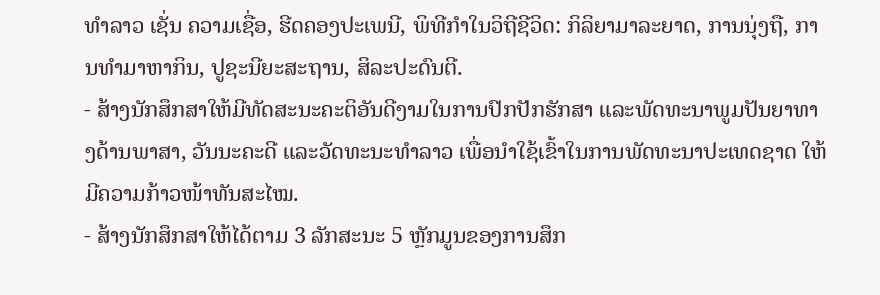ທໍາລາວ ເຊັ່ນ ຄວາມເຊື່ອ, ຮີດຄອງປະເພນີ, ພິທີກໍາໃນວິຖີຊີວິດ: ກິລິຍາມາລະຍາດ, ການນຸ່ງຖື, ການທໍາມາຫາກິນ, ປູຊະນີຍະສະຖານ, ສິລະປະດົນຕີ.
- ສ້າງນັກສຶກສາໃຫ້ມີທັດສະນະຄະຕິອັນດີງາມໃນການປົກປັກຮັກສາ ແລະພັດທະນາພູມປັນຍາທາງດ້ານພາສາ, ວັນນະຄະດີ ແລະວັດທະນະທໍາລາວ ເພື່ອນໍາໃຊ້ເຂົ້າໃນການພັດທະນາປະເທດຊາດ ໃຫ້ມີຄວາມກ້າວໜ້າທັນສະໄໝ.
- ສ້າງນັກສຶກສາໃຫ້ໄດ້ຕາມ 3 ລັກສະນະ 5 ຫຼັກມູນຂອງການສຶກ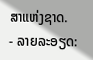ສາແຫ່ງຊາດ.
- ລາຍລະອຽດ: